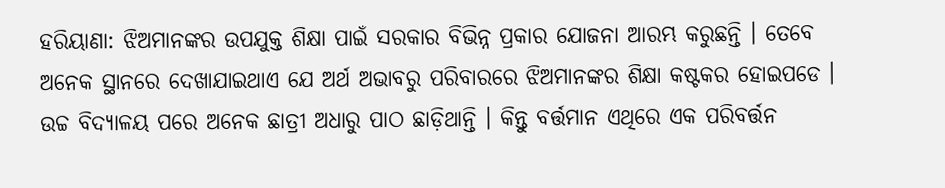ହରିୟାଣା: ଝିଅମାନଙ୍କର ଉପଯୁକ୍ତ ଶିକ୍ଷା ପାଇଁ ସରକାର ବିଭିନ୍ନ ପ୍ରକାର ଯୋଜନା ଆରମ୍ଭ କରୁଛନ୍ତି । ତେବେ ଅନେକ ସ୍ଥାନରେ ଦେଖାଯାଇଥାଏ ଯେ ଅର୍ଥ ଅଭାବରୁ ପରିବାରରେ ଝିଅମାନଙ୍କର ଶିକ୍ଷା କଷ୍ଟକର ହୋଇପଡେ । ଉଚ୍ଚ ବିଦ୍ୟାଳୟ ପରେ ଅନେକ ଛାତ୍ରୀ ଅଧାରୁ ପାଠ ଛାଡ଼ିଥାନ୍ତି । କିନ୍ତୁ ବର୍ତ୍ତମାନ ଏଥିରେ ଏକ ପରିବର୍ତ୍ତନ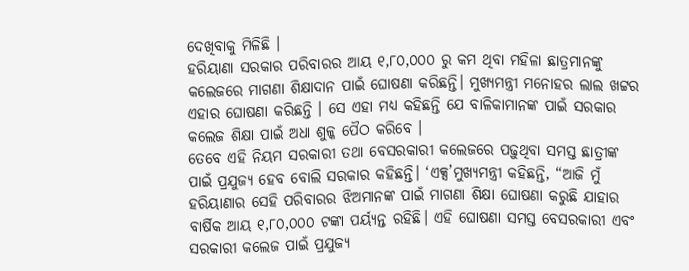ଦେଖିବାକୁ ମିଳିଛି ।
ହରିୟାଣା ସରକାର ପରିବାରର ଆୟ ୧,୮୦,୦୦୦ ରୁ କମ ଥିବା ମହିଳା ଛାତ୍ରମାନଙ୍କୁ କଲେଜରେ ମାଗଣା ଶିକ୍ଷାଦାନ ପାଇଁ ଘୋଷଣା କରିଛନ୍ତି। ମୁଖ୍ୟମନ୍ତ୍ରୀ ମନୋହର ଲାଲ ଖଟ୍ଟର ଏହାର ଘୋଷଣା କରିଛନ୍ତି । ସେ ଏହା ମଧ୍ୟ କହିଛନ୍ତି ଯେ ବାଳିକାମାନଙ୍କ ପାଇଁ ସରକାର କଲେଜ ଶିକ୍ଷା ପାଇଁ ଅଧା ଶୁଳ୍କ ପୈଠ କରିବେ ।
ତେବେ ଏହି ନିୟମ ସରକାରୀ ତଥା ବେସରକାରୀ କଲେଜରେ ପଢ଼ୁଥିବା ସମସ୍ତ ଛାତ୍ରୀଙ୍କ ପାଇଁ ପ୍ରଯୁଜ୍ୟ ହେବ ବୋଲି ସରକାର କହିଛନ୍ତି। ‘ଏକ୍ସ’ମୁଖ୍ୟମନ୍ତ୍ରୀ କହିଛନ୍ତି, “ଆଜି ମୁଁ ହରିୟାଣାର ସେହି ପରିବାରର ଝିଅମାନଙ୍କ ପାଇଁ ମାଗଣା ଶିକ୍ଷା ଘୋଷଣା କରୁଛି ଯାହାର ବାର୍ଷିକ ଆୟ ୧,୮୦,୦୦୦ ଟଙ୍କା ପର୍ୟ୍ୟନ୍ତ ରହିଛି। ଏହି ଘୋଷଣା ସମସ୍ତ ବେସରକାରୀ ଏବଂ ସରକାରୀ କଲେଜ ପାଇଁ ପ୍ରଯୁଜ୍ୟ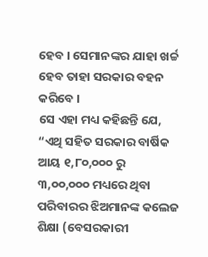ହେବ । ସେମାନଙ୍କର ଯାହା ଖର୍ଚ୍ଚ ହେବ ତାହା ସରକାର ବହନ କରିବେ ।
ସେ ଏହା ମଧ୍ୟ କହିଛନ୍ତି ଯେ, “ଏଥି ସହିତ ସରକାର ବାର୍ଷିକ ଆୟ ୧,୮୦,୦୦୦ ରୁ ୩,୦୦,୦୦୦ ମଧ୍ୟରେ ଥିବା ପରିବାରର ଝିଅମାନଙ୍କ କଲେଜ ଶିକ୍ଷା (ବେସରକାରୀ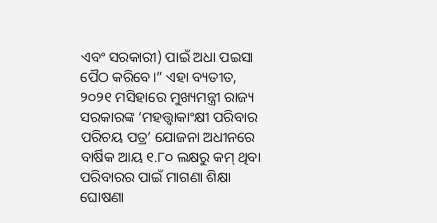ଏବଂ ସରକାରୀ) ପାଇଁ ଅଧା ପଇସା ପୈଠ କରିବେ।” ଏହା ବ୍ୟତୀତ, ୨୦୨୧ ମସିହାରେ ମୁଖ୍ୟମନ୍ତ୍ରୀ ରାଜ୍ୟ ସରକାରଙ୍କ ‘ମହତ୍ତ୍ୱାକାଂକ୍ଷୀ ପରିବାର ପରିଚୟ ପତ୍ର’ ଯୋଜନା ଅଧୀନରେ ବାର୍ଷିକ ଆୟ ୧.୮୦ ଲକ୍ଷରୁ କମ୍ ଥିବା ପରିବାରର ପାଇଁ ମାଗଣା ଶିକ୍ଷା ଘୋଷଣା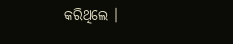କରିଥିଲେ ।